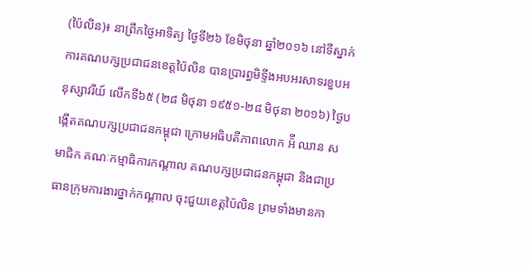(ប៉ៃលិន)៖ នាព្រឹកថ្ងៃអាទិត្យ ថ្ងៃទី២៦ ខែមិថុនា ឆ្នាំ២០១៦ នៅទីស្នាក់ការគណបក្សប្រជាជនខេត្តប៉ៃលិន បានប្រារព្ធមិទ្ទីងអបអរសាទរខួបអនុស្សាវរីយ៍ លើកទី៦៥ (២៨ មិថុនា ១៩៥១-២៨ មិថុនា ២០១៦) ថ្ងៃបង្កើតគណបក្សប្រជាជនកម្ពុជា ក្រោមអធិបតីភាពលោក អ៉ី ឈាន សមាជិក គណៈកម្មាធិការកណ្តាល គណបក្សប្រជាជនកម្ពុជា និងជាប្រធានក្រុមការងារថ្នាក់កណ្តាល ចុះជួយខេត្តប៉ៃលិន ព្រមទាំងមានកា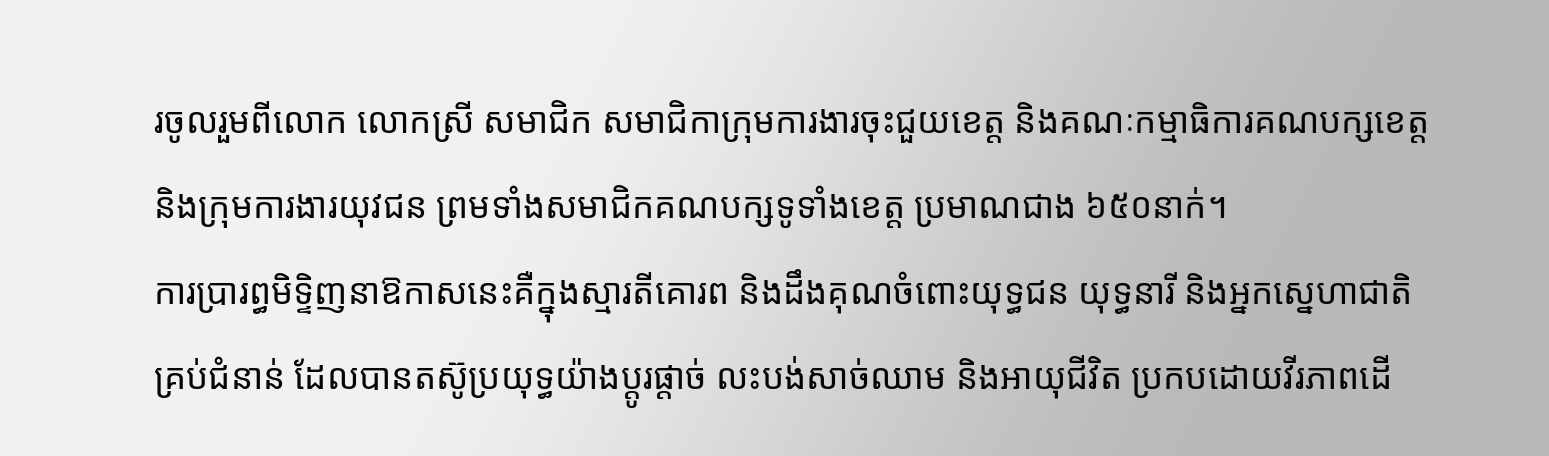រចូលរួមពីលោក លោកស្រី សមាជិក សមាជិកាក្រុមការងារចុះជួយខេត្ត និងគណៈកម្មាធិការគណបក្សខេត្ត និងក្រុមការងារយុវជន ព្រមទាំងសមាជិកគណបក្សទូទាំងខេត្ត ប្រមាណជាង ៦៥០នាក់។
ការប្រារព្ធមិទ្ទិញនាឱកាសនេះគឺក្នុងស្មារតីគោរព និងដឹងគុណចំពោះយុទ្ធជន យុទ្ធនារី និងអ្នកស្នេហាជាតិគ្រប់ជំនាន់ ដែលបានតស៊ូប្រយុទ្ធយ៉ាងប្តូរផ្តាច់ លះបង់សាច់ឈាម និងអាយុជីវិត ប្រកបដោយវីរភាពដើ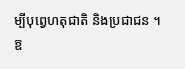ម្បីបុព្វេហតុជាតិ និងប្រជាជន ។
ឱ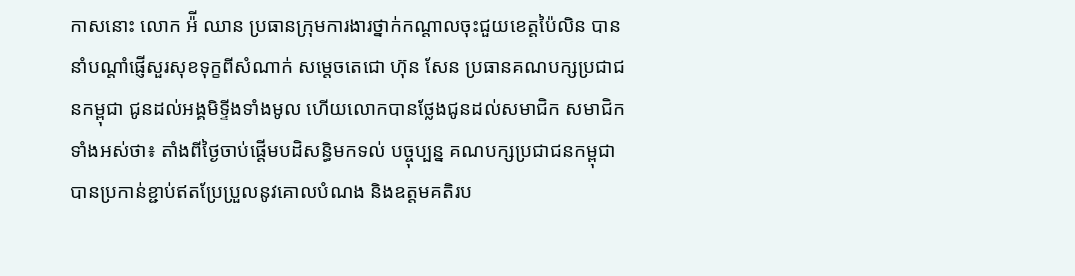កាសនោះ លោក អ៉ី ឈាន ប្រធានក្រុមការងារថ្នាក់កណ្តាលចុះជួយខេត្តប៉ៃលិន បាននាំបណ្តាំផ្ញើសួរសុខទុក្ខពីសំណាក់ សម្តេចតេជោ ហ៊ុន សែន ប្រធានគណបក្សប្រជាជនកម្ពុជា ជូនដល់អង្គមិទ្ទីងទាំងមូល ហើយលោកបានថ្លែងជូនដល់សមាជិក សមាជិកទាំងអស់ថា៖ តាំងពីថ្ងៃចាប់ផ្តើមបដិសន្ធិមកទល់ បច្ចុប្បន្ន គណបក្សប្រជាជនកម្ពុជាបានប្រកាន់ខ្ជាប់ឥតប្រែប្រួលនូវគោលបំណង និងឧត្តមគតិរប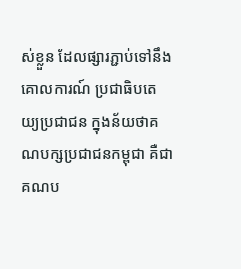ស់ខ្លួន ដែលផ្សារភ្ជាប់ទៅនឹង គោលការណ៍ ប្រជាធិបតេយ្យប្រជាជន ក្នុងន័យថាគណបក្សប្រជាជនកម្ពុជា គឺជាគណប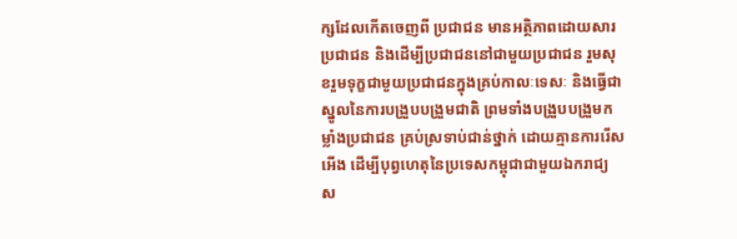ក្សដែលកើតចេញពី ប្រជាជន មានអត្ថិភាពដោយសារប្រជាជន និងដើម្បីប្រជាជននៅជាមួយប្រជាជន រួមសុខរួមទុក្ខជាមួយប្រជាជនក្នុងគ្រប់កាលៈទេសៈ និងធ្វើជាស្នូលនៃការបង្រួបបង្រួមជាតិ ព្រមទាំងបង្រួបបង្រួមកម្លាំងប្រជាជន គ្រប់ស្រទាប់ជាន់ថ្នាក់ ដោយគ្មានការរើសអើង ដើម្បីបុព្វហេតុនៃប្រទេសកម្ពុជាជាមួយឯករាជ្យ ស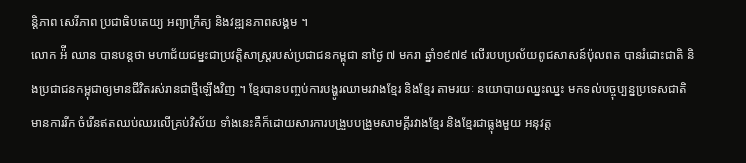ន្តិភាព សេរីភាព ប្រជាធិបតេយ្យ អព្យាក្រឹត្យ និងវឌ្ឍនភាពសង្គម ។
លោក អ៉ី ឈាន បានបន្តថា មហាជ័យជម្នះជាប្រវត្តិសាស្ត្ររបស់ប្រជាជនកម្ពុជា នាថ្ងៃ ៧ មករា ឆ្នាំ១៩៧៩ លើរបបប្រល័យពូជសាសន៍ប៉ុលពត បានរំដោះជាតិ និងប្រជាជនកម្ពុជាឲ្យមានជីវិតរស់រានជាថ្មីឡើងវិញ ។ ខ្មែរបានបញ្ចប់ការបង្ហូរឈាមរវាងខ្មែរ និងខ្មែរ តាមរយៈ នយោបាយឈ្នះឈ្នះ មកទល់បច្ចុប្បន្នប្រទេសជាតិ មានការរីក ចំរើនឥតឈប់ឈរលើគ្រប់វិស័យ ទាំងនេះគឺក៏ដោយសារការបង្រួបបង្រួមសាមគ្គីរវាងខ្មែរ និងខ្មែរជាធ្លុងមួយ អនុវត្ត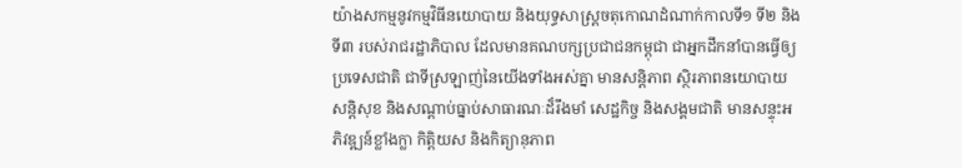យ៉ាងសកម្មនូវកម្មវិធីនយោបាយ និងយុទ្ធសាស្ត្រចតុកោណដំណាក់កាលទី១ ទី២ និងទី៣ របស់រាជរដ្ឋាភិបាល ដែលមានគណបក្សប្រជាជនកម្ពុជា ជាអ្នកដឹកនាំបានធ្វើឲ្យប្រទេសជាតិ ជាទីស្រឡាញ់នៃយើងទាំងអស់គ្នា មានសន្តិភាព ស្ថិរភាពនយោបាយ សន្តិសុខ និងសណ្តាប់ធ្នាប់សាធារណៈដ៏រឹងមាំ សេដ្ឋកិច្ច និងសង្គមជាតិ មានសន្ទុះអភិវឌ្ឍន៍ខ្លាំងក្លា កិត្តិយស និងកិត្យានុភាព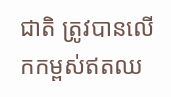ជាតិ ត្រូវបានលើកកម្ពស់ឥតឈ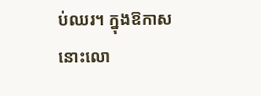ប់ឈរ។ ក្នុងឱកាសនោះលោ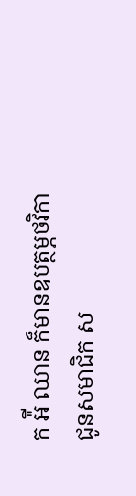ក អ៉ី ឈាន ក៏មានឧបត្ថម្ភថវិកា ជូនសមាជិក ស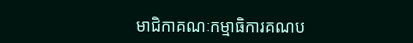មាជិកាគណៈកម្មាធិការគណប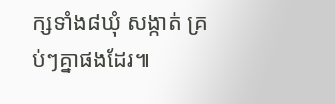ក្សទាំង៨ឃុំ សង្កាត់ គ្រប់ៗគ្នាផងដែរ៕